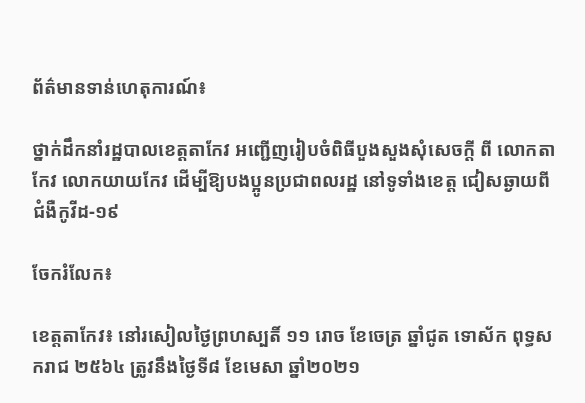ព័ត៌មានទាន់ហេតុការណ៍៖

ថ្នាក់ដឹកនាំរដ្ឋបាលខេត្តតាកែវ អញ្ជើញរៀបចំពិធីបួងសួងសុំសេចក្ដី ពី លោកតាកែវ លោកយាយកែវ ដើម្បីឱ្យបងប្អូនប្រជាពលរដ្ឋ នៅទូទាំងខេត្ត ជៀសឆ្ងាយពីជំងឺកូវីដ-១៩

ចែករំលែក៖

ខេត្តតាកែវ៖ នៅរសៀលថ្ងៃព្រហស្បតិ៍ ១១ រោច ខែចេត្រ ឆ្នាំជូត ទោស័ក ពុទ្ធសករាជ ២៥៦៤ ត្រូវនឹងថ្ងៃទី៨ ខែមេសា ឆ្នាំ២០២១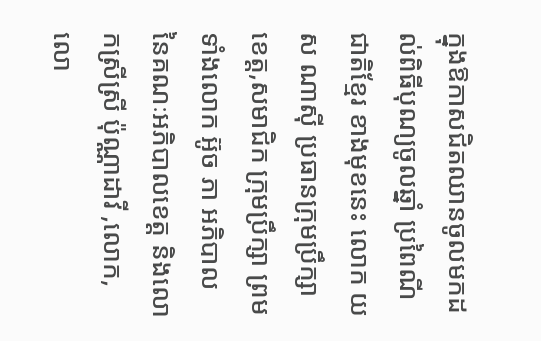ក្នុងឱកាសជិតឈានចូលមកដល់ពិធីបុណ្យចូលឆ្នាំ ប្រពៃណីជាតិខ្មែរ ខាងមុខនេះ លោក យស ណាស៊ី ប្រធានក្រុមប្រឹក្សាខេត្ត,សមាជិក ក្រុមប្រឹក្សា ព្រមទាំងលោក អ៊ូច ភា អភិបាល នៃគណៈអភិបាលខេត្ត និងលោកស្រីស្រី ប៉ុណ្ណាដាវី ,លោក,លោ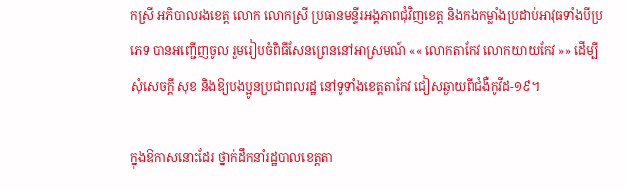កស្រី អភិបាលរងខេត្ត លោក លោកស្រី ប្រធានមន្ទីរអង្គភាពជុំវិញខេត្ត និងកងកម្លាំងប្រដាប់អាវុធទាំងបីប្រភេទ បានអញ្ជើញចូល រួមរៀបចំពិធីសែនព្រេននៅអាស្រមណ៍ «« លោកតាកែវ លោកយាយកែវ »» ដើម្បីសុំសេចក្ដី សុខ និងឱ្យបងប្អូនប្រជាពលរដ្ឋ នៅទូទាំងខេត្តតាកែវ ជៀសឆ្ងាយពីជំងឺកូវីដ-១៩។

ក្នុងឱកាសនោះដែរ ថ្នាក់ដឹកនាំរដ្ឋបាលខេត្តតា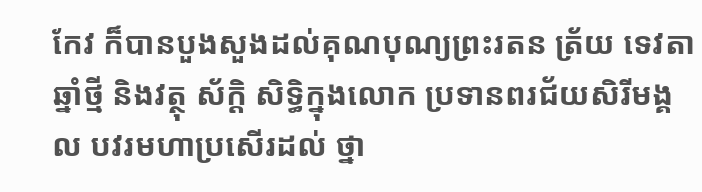កែវ ក៏បានបួងសួងដល់គុណបុណ្យព្រះរតន ត្រ័យ ទេវតាឆ្នាំថ្មី និងវត្ថុ ស័ក្តិ សិទ្ធិក្នុងលោក ប្រទានពរជ័យសិរីមង្គល បវរមហាប្រសើរដល់ ថ្នា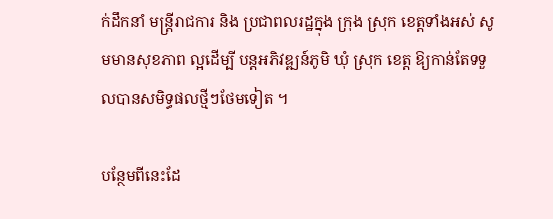ក់ដឹកនាំ មន្រ្តីរាជការ និង ប្រជាពលរដ្ឋក្នុង ក្រុង ស្រុក ខេត្តទាំងអស់ សូមមានសុខភាព ល្អដើម្បី បន្តអភិវឌ្ឍន៍ភូមិ ឃុំ ស្រុក ខេត្ត ឱ្យកាន់តែទទួលបានសមិទ្ធផលថ្មីៗថែមទៀត ។

បន្ថែមពីនេះដែ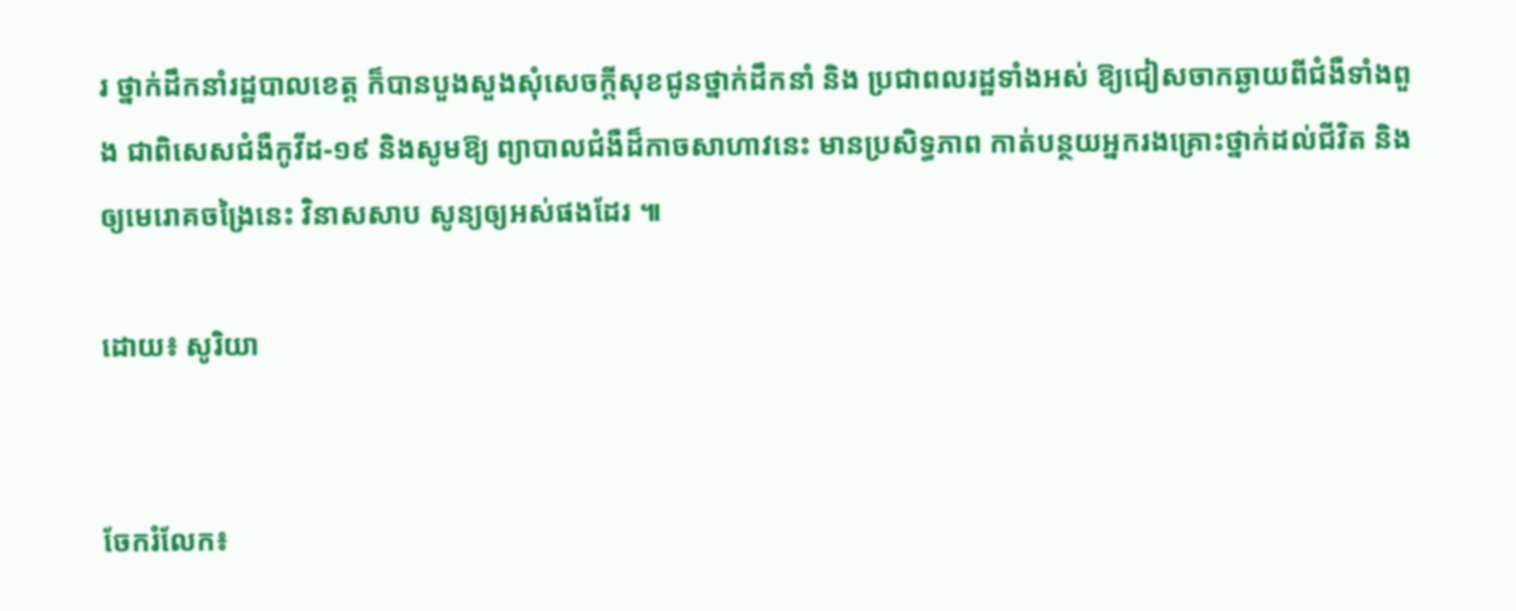រ ថ្នាក់ដឹកនាំរដ្ឋបាលខេត្ត ក៏បានបួងសួងសុំសេចក្តីសុខជូនថ្នាក់ដឹកនាំ និង ប្រជាពលរដ្ឋទាំងអស់ ឱ្យជៀសចាកឆ្ងាយពីជំងឺទាំងពួង ជាពិសេសជំងឺកូវីដ-១៩ និងសូមឱ្យ ព្យាបាលជំងឺដ៏កាចសាហាវនេះ មានប្រសិទ្ធភាព កាត់បន្ថយអ្នករងគ្រោះថ្នាក់ដល់ជីវិត និងឲ្យមេរោគចង្រៃនេះ វិនាសសាប សូន្យឲ្យអស់ផងដែរ ៕

ដោយ៖ សូរិយា


ចែករំលែក៖